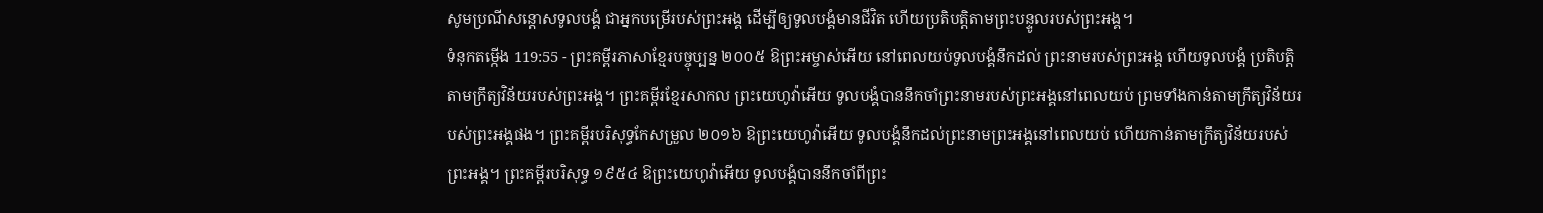សូមប្រណីសន្ដោសទូលបង្គំ ជាអ្នកបម្រើរបស់ព្រះអង្គ ដើម្បីឲ្យទូលបង្គំមានជីវិត ហើយប្រតិបត្តិតាមព្រះបន្ទូលរបស់ព្រះអង្គ។
ទំនុកតម្កើង 119:55 - ព្រះគម្ពីរភាសាខ្មែរបច្ចុប្បន្ន ២០០៥ ឱព្រះអម្ចាស់អើយ នៅពេលយប់ទូលបង្គំនឹកដល់ ព្រះនាមរបស់ព្រះអង្គ ហើយទូលបង្គំ ប្រតិបត្តិតាមក្រឹត្យវិន័យរបស់ព្រះអង្គ។ ព្រះគម្ពីរខ្មែរសាកល ព្រះយេហូវ៉ាអើយ ទូលបង្គំបាននឹកចាំព្រះនាមរបស់ព្រះអង្គនៅពេលយប់ ព្រមទាំងកាន់តាមក្រឹត្យវិន័យរបស់ព្រះអង្គផង។ ព្រះគម្ពីរបរិសុទ្ធកែសម្រួល ២០១៦ ឱព្រះយេហូវ៉ាអើយ ទូលបង្គំនឹកដល់ព្រះនាមព្រះអង្គនៅពេលយប់ ហើយកាន់តាមក្រឹត្យវិន័យរបស់ព្រះអង្គ។ ព្រះគម្ពីរបរិសុទ្ធ ១៩៥៤ ឱព្រះយេហូវ៉ាអើយ ទូលបង្គំបាននឹកចាំពីព្រះ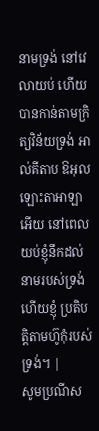នាមទ្រង់ នៅវេលាយប់ ហើយបានកាន់តាមក្រិត្យវិន័យទ្រង់ អាល់គីតាប ឱអុលឡោះតាអាឡាអើយ នៅពេលយប់ខ្ញុំនឹកដល់ នាមរបស់ទ្រង់ ហើយខ្ញុំ ប្រតិបត្តិតាមហ៊ូកុំរបស់ទ្រង់។ |
សូមប្រណីស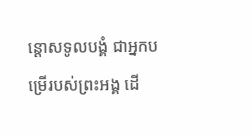ន្ដោសទូលបង្គំ ជាអ្នកបម្រើរបស់ព្រះអង្គ ដើ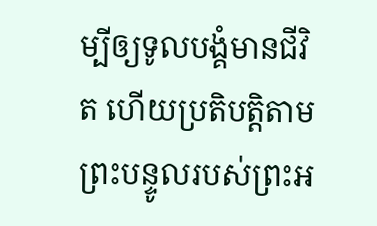ម្បីឲ្យទូលបង្គំមានជីវិត ហើយប្រតិបត្តិតាមព្រះបន្ទូលរបស់ព្រះអ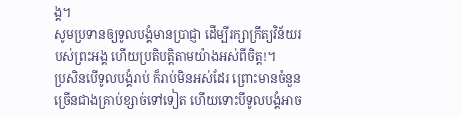ង្គ។
សូមប្រទានឲ្យទូលបង្គំមានប្រាជ្ញា ដើម្បីរក្សាក្រឹត្យវិន័យរបស់ព្រះអង្គ ហើយប្រតិបត្តិតាមយ៉ាងអស់ពីចិត្ត!។
ប្រសិនបើទូលបង្គំរាប់ ក៏រាប់មិនអស់ដែរ ព្រោះមានចំនួនច្រើនជាងគ្រាប់ខ្សាច់ទៅទៀត ហើយទោះបីទូលបង្គំអាច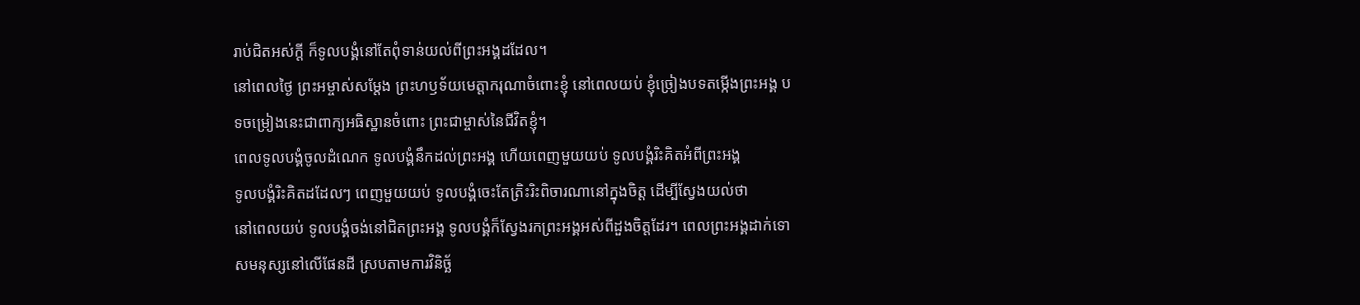រាប់ជិតអស់ក្ដី ក៏ទូលបង្គំនៅតែពុំទាន់យល់ពីព្រះអង្គដដែល។
នៅពេលថ្ងៃ ព្រះអម្ចាស់សម្តែង ព្រះហឫទ័យមេត្តាករុណាចំពោះខ្ញុំ នៅពេលយប់ ខ្ញុំច្រៀងបទតម្កើងព្រះអង្គ បទចម្រៀងនេះជាពាក្យអធិស្ឋានចំពោះ ព្រះជាម្ចាស់នៃជីវិតខ្ញុំ។
ពេលទូលបង្គំចូលដំណេក ទូលបង្គំនឹកដល់ព្រះអង្គ ហើយពេញមួយយប់ ទូលបង្គំរិះគិតអំពីព្រះអង្គ
ទូលបង្គំរិះគិតដដែលៗ ពេញមួយយប់ ទូលបង្គំចេះតែត្រិះរិះពិចារណានៅក្នុងចិត្ត ដើម្បីស្វែងយល់ថា
នៅពេលយប់ ទូលបង្គំចង់នៅជិតព្រះអង្គ ទូលបង្គំក៏ស្វែងរកព្រះអង្គអស់ពីដួងចិត្តដែរ។ ពេលព្រះអង្គដាក់ទោសមនុស្សនៅលើផែនដី ស្របតាមការវិនិច្ឆ័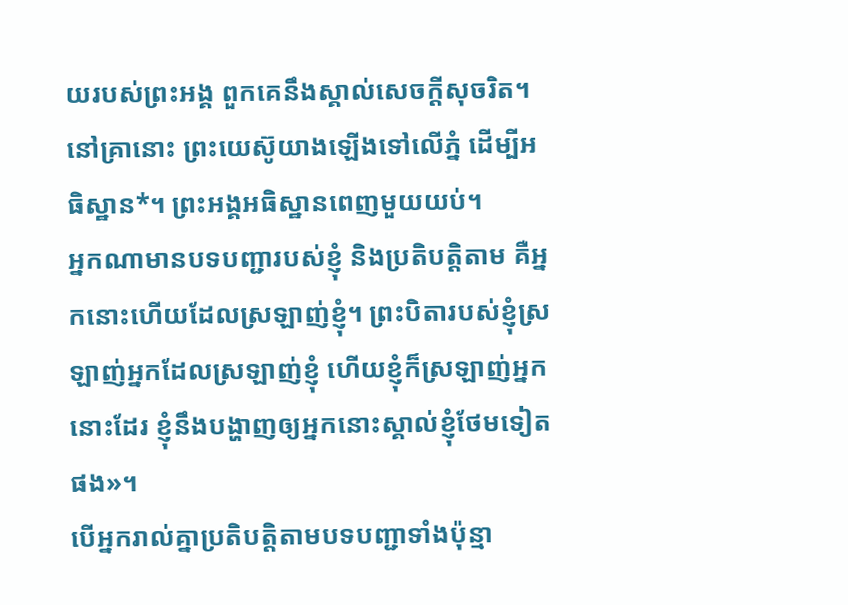យរបស់ព្រះអង្គ ពួកគេនឹងស្គាល់សេចក្ដីសុចរិត។
នៅគ្រានោះ ព្រះយេស៊ូយាងឡើងទៅលើភ្នំ ដើម្បីអធិស្ឋាន*។ ព្រះអង្គអធិស្ឋានពេញមួយយប់។
អ្នកណាមានបទបញ្ជារបស់ខ្ញុំ និងប្រតិបត្តិតាម គឺអ្នកនោះហើយដែលស្រឡាញ់ខ្ញុំ។ ព្រះបិតារបស់ខ្ញុំស្រឡាញ់អ្នកដែលស្រឡាញ់ខ្ញុំ ហើយខ្ញុំក៏ស្រឡាញ់អ្នកនោះដែរ ខ្ញុំនឹងបង្ហាញឲ្យអ្នកនោះស្គាល់ខ្ញុំថែមទៀតផង»។
បើអ្នករាល់គ្នាប្រតិបត្តិតាមបទបញ្ជាទាំងប៉ុន្មា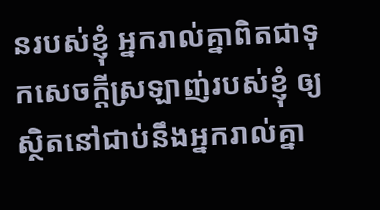នរបស់ខ្ញុំ អ្នករាល់គ្នាពិតជាទុកសេចក្ដីស្រឡាញ់របស់ខ្ញុំ ឲ្យស្ថិតនៅជាប់នឹងអ្នករាល់គ្នា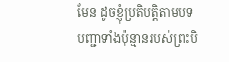មែន ដូចខ្ញុំប្រតិបត្តិតាមបទបញ្ជាទាំងប៉ុន្មានរបស់ព្រះបិ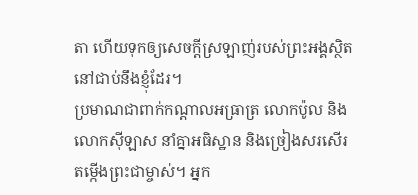តា ហើយទុកឲ្យសេចក្ដីស្រឡាញ់របស់ព្រះអង្គស្ថិតនៅជាប់នឹងខ្ញុំដែរ។
ប្រមាណជាពាក់កណ្ដាលអធ្រាត្រ លោកប៉ូល និងលោកស៊ីឡាស នាំគ្នាអធិស្ឋាន និងច្រៀងសរសើរតម្កើងព្រះជាម្ចាស់។ អ្នក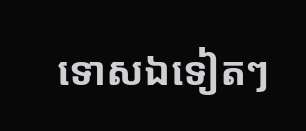ទោសឯទៀតៗ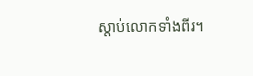ស្ដាប់លោកទាំងពីរ។